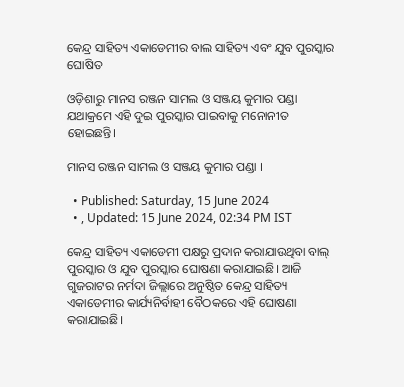କେନ୍ଦ୍ର ସାହିତ୍ୟ ଏକାଡେମୀର ବାଲ ସାହିତ୍ୟ ଏବଂ ଯୁବ ପୁରସ୍କାର ଘୋଷିତ

ଓଡ଼ିଶାରୁ ମାନସ ରଞ୍ଜନ ସାମଲ ଓ ସଞ୍ଜୟ କୁମାର ପଣ୍ଡା ଯଥାକ୍ରମେ ଏହି ଦୁଇ ପୁରସ୍କାର ପାଇବାକୁ ମନୋନୀତ ହୋଇଛନ୍ତି।

ମାନସ ରଞ୍ଜନ ସାମଲ ଓ ସଞ୍ଜୟ କୁମାର ପଣ୍ଡା ।

  • Published: Saturday, 15 June 2024
  • , Updated: 15 June 2024, 02:34 PM IST

କେନ୍ଦ୍ର ସାହିତ୍ୟ ଏକାଡେମୀ ପକ୍ଷରୁ ପ୍ରଦାନ କରାଯାଉଥିବା ବାଲ୍ ପୁରସ୍କାର ଓ ଯୁବ ପୁରସ୍କାର ଘୋଷଣା କରାଯାଇଛି। ଆଜି ଗୁଜରାଟର ନର୍ମଦା ଜିଲ୍ଲାରେ ଅନୁଷ୍ଠିତ କେନ୍ଦ୍ର ସାହିତ୍ୟ ଏକାଡେମୀର କାର୍ଯ୍ୟନିର୍ବାହୀ ବୈଠକରେ ଏହି ଘୋଷଣା କରାଯାଇଛି।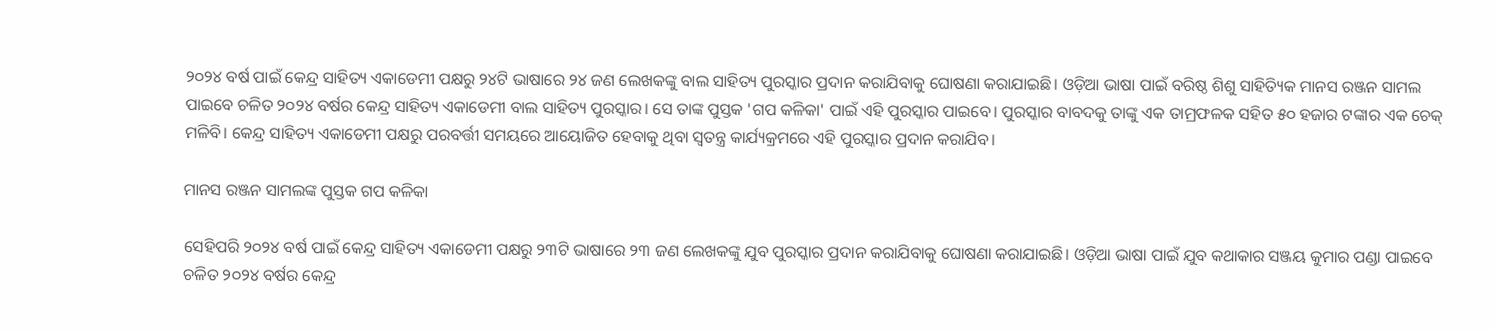୨୦୨୪ ବର୍ଷ ପାଇଁ କେନ୍ଦ୍ର ସାହିତ୍ୟ ଏକାଡେମୀ ପକ୍ଷରୁ ୨୪ଟି ଭାଷାରେ ୨୪ ଜଣ ଲେଖକଙ୍କୁ ବାଲ ସାହିତ୍ୟ ପୁରସ୍କାର ପ୍ରଦାନ କରାଯିବାକୁ ଘୋଷଣା କରାଯାଇଛି। ଓଡ଼ିଆ ଭାଷା ପାଇଁ ବରିଷ୍ଠ ଶିଶୁ ସାହିତ୍ୟିକ ମାନସ ରଞ୍ଜନ ସାମଲ ପାଇବେ ଚଳିତ ୨୦୨୪ ବର୍ଷର କେନ୍ଦ୍ର ସାହିତ୍ୟ ଏକାଡେମୀ ବାଲ ସାହିତ୍ୟ ପୁରସ୍କାର। ସେ ତାଙ୍କ ପୁସ୍ତକ 'ଗପ କଳିକା' ପାଇଁ ଏହି ପୁରସ୍କାର ପାଇବେ। ପୁରସ୍କାର ବାବଦକୁ ତାଙ୍କୁ ଏକ ତାମ୍ରଫଳକ ସହିତ ୫୦ ହଜାର ଟଙ୍କାର ଏକ ଚେକ୍ ମଳିବି। କେନ୍ଦ୍ର ସାହିତ୍ୟ ଏକାଡେମୀ ପକ୍ଷରୁ ପରବର୍ତ୍ତୀ ସମୟରେ ଆୟୋଜିତ ହେବାକୁ ଥିବା ସ୍ୱତନ୍ତ୍ର କାର୍ଯ୍ୟକ୍ରମରେ ଏହି ପୁରସ୍କାର ପ୍ରଦାନ କରାଯିବ।

ମାନସ ରଞ୍ଜନ ସାମଲଙ୍କ ପୁସ୍ତକ ଗପ କଳିକା

ସେହିପରି ୨୦୨୪ ବର୍ଷ ପାଇଁ କେନ୍ଦ୍ର ସାହିତ୍ୟ ଏକାଡେମୀ ପକ୍ଷରୁ ୨୩ଟି ଭାଷାରେ ୨୩ ଜଣ ଲେଖକଙ୍କୁ ଯୁବ ପୁରସ୍କାର ପ୍ରଦାନ କରାଯିବାକୁ ଘୋଷଣା କରାଯାଇଛି। ଓଡ଼ିଆ ଭାଷା ପାଇଁ ଯୁବ କଥାକାର ସଞ୍ଜୟ କୁମାର ପଣ୍ଡା ପାଇବେ ଚଳିତ ୨୦୨୪ ବର୍ଷର କେନ୍ଦ୍ର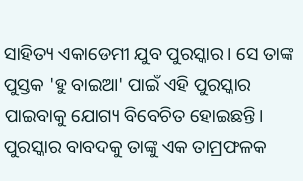ସାହିତ୍ୟ ଏକାଡେମୀ ଯୁବ ପୁରସ୍କାର। ସେ ତାଙ୍କ ପୁସ୍ତକ 'ହୁ ବାଇଆ' ପାଇଁ ଏହି ପୁରସ୍କାର ପାଇବାକୁ ଯୋଗ୍ୟ ବିବେଚିତ ହୋଇଛନ୍ତି। ପୁରସ୍କାର ବାବଦକୁ ତାଙ୍କୁ ଏକ ତାମ୍ରଫଳକ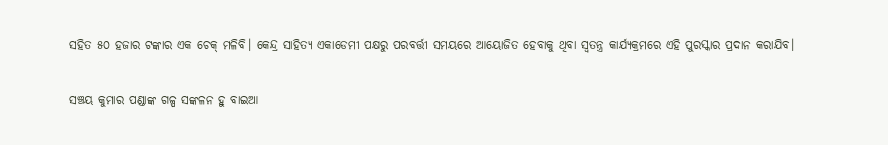ସହିତ ୫୦ ହଜାର ଟଙ୍କାର ଏକ ଚେକ୍ ମଳିବି। କେନ୍ଦ୍ର ସାହିତ୍ୟ ଏକାଡେମୀ ପକ୍ଷରୁ ପରବର୍ତ୍ତୀ ସମୟରେ ଆୟୋଜିତ ହେବାକୁ ଥିବା ସ୍ୱତନ୍ତ୍ର କାର୍ଯ୍ୟକ୍ରମରେ ଏହି ପୁରସ୍କାର ପ୍ରଦାନ କରାଯିବ।

ସଞ୍ଚୟ କୁମାର ପଣ୍ଡାଙ୍କ ଗଳ୍ପ ସଙ୍କଳନ ହୁ ବାଇଆ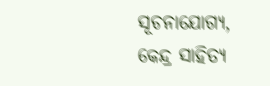ସୂଚନାଯୋଗ୍ୟ, କେନ୍ଦ୍ର ସାହିତ୍ୟ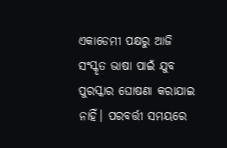ଏକାଡେମୀ ପକ୍ଷରୁ ଆଜି ସଂସ୍କୃତ ଭାଷା ପାଇଁ ଯୁବ ପୁରସ୍କାର ଘୋଷଣା କରାଯାଇ ନାହିଁ। ପରବର୍ତ୍ତୀ ସମୟରେ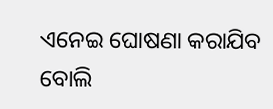ଏନେଇ ଘୋଷଣା କରାଯିବ ବୋଲି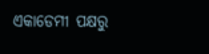ଏକାଡେମୀ ପକ୍ଷରୁ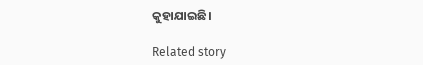କୁହାଯାଇଛି।

Related story